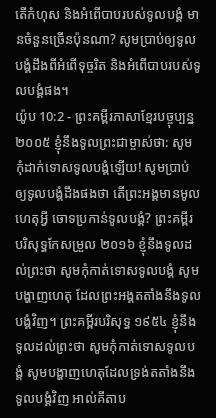តើកំហុស និងអំពើបាបរបស់ទូលបង្គំ មានចំនួនច្រើនប៉ុនណា? សូមប្រាប់ឲ្យទូលបង្គំដឹងពីអំពើទុច្ចរិត និងអំពើបាបរបស់ទូលបង្គំផង។
យ៉ូប 10:2 - ព្រះគម្ពីរភាសាខ្មែរបច្ចុប្បន្ន ២០០៥ ខ្ញុំនឹងទូលព្រះជាម្ចាស់ថា: សូមកុំដាក់ទោសទូលបង្គំឡើយ! សូមប្រាប់ឲ្យទូលបង្គំដឹងផងថា តើព្រះអង្គមានមូលហេតុអ្វី ចោទប្រកាន់ទូលបង្គំ? ព្រះគម្ពីរបរិសុទ្ធកែសម្រួល ២០១៦ ខ្ញុំនឹងទូលដល់ព្រះថា សូមកុំកាត់ទោសទូលបង្គំ សូមបង្ហាញហេតុ ដែលព្រះអង្គតតាំងនឹងទូលបង្គំវិញ។ ព្រះគម្ពីរបរិសុទ្ធ ១៩៥៤ ខ្ញុំនឹងទូលដល់ព្រះថា សូមកុំកាត់ទោសទូលបង្គំ សូមបង្ហាញហេតុដែលទ្រង់តតាំងនឹងទូលបង្គំវិញ អាល់គីតាប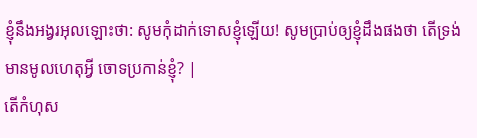ខ្ញុំនឹងអង្វរអុលឡោះថា: សូមកុំដាក់ទោសខ្ញុំឡើយ! សូមប្រាប់ឲ្យខ្ញុំដឹងផងថា តើទ្រង់មានមូលហេតុអ្វី ចោទប្រកាន់ខ្ញុំ? |
តើកំហុស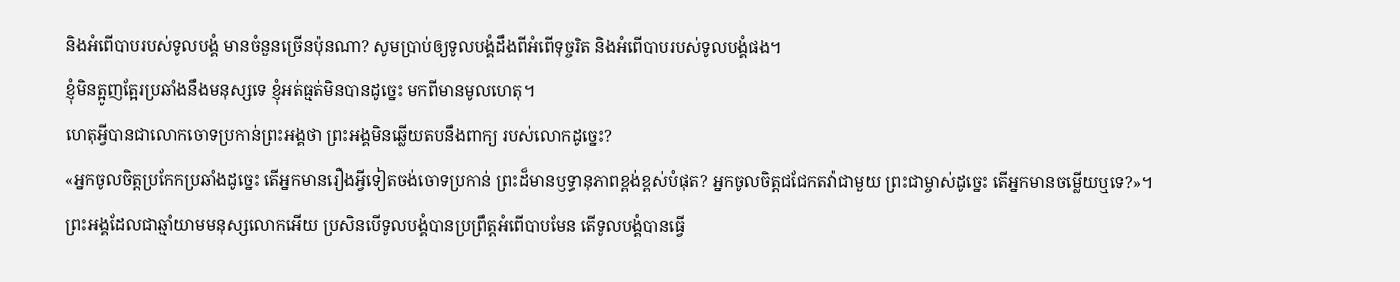និងអំពើបាបរបស់ទូលបង្គំ មានចំនួនច្រើនប៉ុនណា? សូមប្រាប់ឲ្យទូលបង្គំដឹងពីអំពើទុច្ចរិត និងអំពើបាបរបស់ទូលបង្គំផង។
ខ្ញុំមិនត្អូញត្អែរប្រឆាំងនឹងមនុស្សទេ ខ្ញុំអត់ធ្មត់មិនបានដូច្នេះ មកពីមានមូលហេតុ។
ហេតុអ្វីបានជាលោកចោទប្រកាន់ព្រះអង្គថា ព្រះអង្គមិនឆ្លើយតបនឹងពាក្យ របស់លោកដូច្នេះ?
«អ្នកចូលចិត្តប្រកែកប្រឆាំងដូច្នេះ តើអ្នកមានរឿងអ្វីទៀតចង់ចោទប្រកាន់ ព្រះដ៏មានឫទ្ធានុភាពខ្ពង់ខ្ពស់បំផុត? អ្នកចូលចិត្តជជែកតវ៉ាជាមួយ ព្រះជាម្ចាស់ដូច្នេះ តើអ្នកមានចម្លើយឬទេ?»។
ព្រះអង្គដែលជាឆ្មាំយាមមនុស្សលោកអើយ ប្រសិនបើទូលបង្គំបានប្រព្រឹត្តអំពើបាបមែន តើទូលបង្គំបានធ្វើ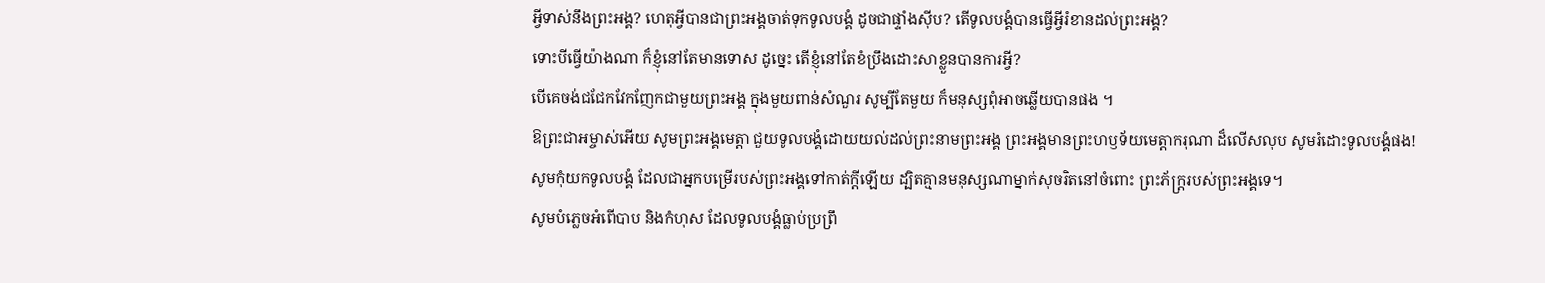អ្វីទាស់នឹងព្រះអង្គ? ហេតុអ្វីបានជាព្រះអង្គចាត់ទុកទូលបង្គំ ដូចជាផ្ទាំងស៊ីប? តើទូលបង្គំបានធ្វើអ្វីរំខានដល់ព្រះអង្គ?
ទោះបីធ្វើយ៉ាងណា ក៏ខ្ញុំនៅតែមានទោស ដូច្នេះ តើខ្ញុំនៅតែខំប្រឹងដោះសាខ្លួនបានការអ្វី?
បើគេចង់ជជែកវែកញែកជាមួយព្រះអង្គ ក្នុងមួយពាន់សំណួរ សូម្បីតែមួយ ក៏មនុស្សពុំអាចឆ្លើយបានផង ។
ឱព្រះជាអម្ចាស់អើយ សូមព្រះអង្គមេត្តា ជួយទូលបង្គំដោយយល់ដល់ព្រះនាមព្រះអង្គ ព្រះអង្គមានព្រះហឫទ័យមេត្តាករុណា ដ៏លើសលុប សូមរំដោះទូលបង្គំផង!
សូមកុំយកទូលបង្គំ ដែលជាអ្នកបម្រើរបស់ព្រះអង្គទៅកាត់ក្ដីឡើយ ដ្បិតគ្មានមនុស្សណាម្នាក់សុចរិតនៅចំពោះ ព្រះភ័ក្ត្ររបស់ព្រះអង្គទេ។
សូមបំភ្លេចអំពើបាប និងកំហុស ដែលទូលបង្គំធ្លាប់ប្រព្រឹ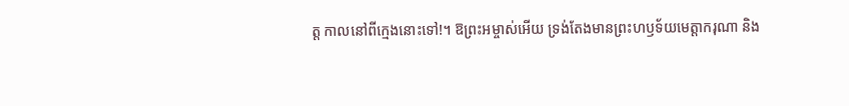ត្ត កាលនៅពីក្មេងនោះទៅ!។ ឱព្រះអម្ចាស់អើយ ទ្រង់តែងមានព្រះហឫទ័យមេត្តាករុណា និង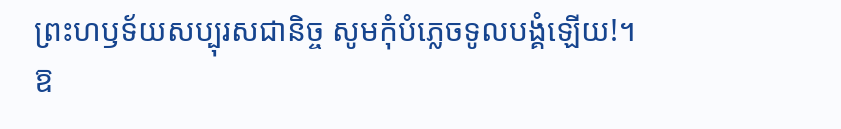ព្រះហឫទ័យសប្បុរសជានិច្ច សូមកុំបំភ្លេចទូលបង្គំឡើយ!។
ឱ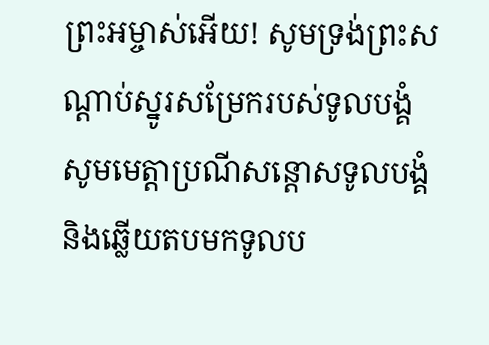ព្រះអម្ចាស់អើយ! សូមទ្រង់ព្រះសណ្ដាប់ស្នូរសម្រែករបស់ទូលបង្គំ សូមមេត្តាប្រណីសន្ដោសទូលបង្គំ និងឆ្លើយតបមកទូលប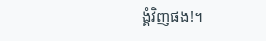ង្គំវិញផង!។